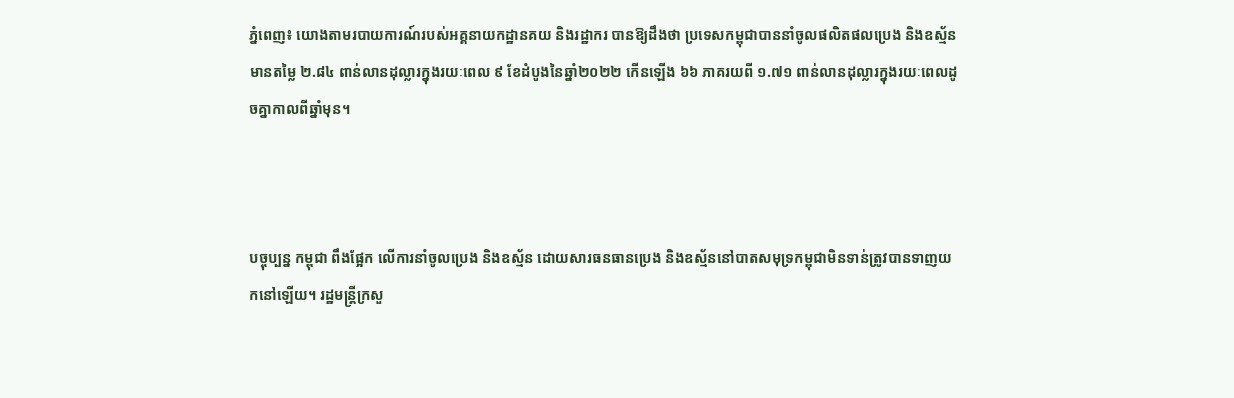ភ្នំពេញ៖ យោងតាមរបាយការណ៍របស់អគ្គនាយកដ្ឋានគយ និងរដ្ឋាករ បានឱ្យដឹងថា ប្រទេសកម្ពុជាបាននាំចូលផលិតផលប្រេង និងឧស្ម័នមានតម្លៃ ២.៨៤ ពាន់លានដុល្លារក្នុងរយៈពេល ៩ ខែដំបូងនៃឆ្នាំ២០២២ កើនឡើង ៦៦ ភាគរយពី ១.៧១ ពាន់លានដុល្លារក្នុងរយៈពេលដូចគ្នាកាលពីឆ្នាំមុន។



បច្ចុប្បន្ន កម្ពុជា ពឹងផ្អែក លើការនាំចូលប្រេង និងឧស្ម័ន ដោយសារធនធានប្រេង និងឧស្ម័ននៅបាតសមុទ្រកម្ពុជាមិនទាន់ត្រូវបានទាញយកនៅឡើយ។ រដ្ឋមន្ត្រីក្រសួ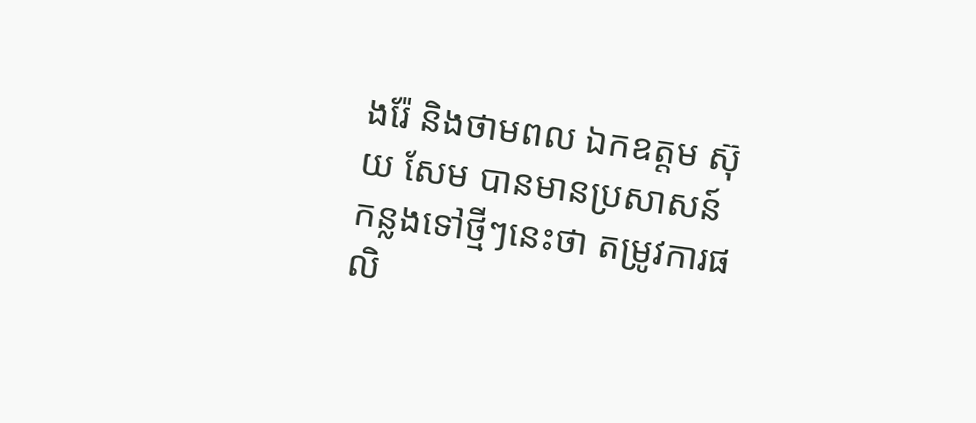ងរ៉ែ និងថាមពល ឯកឧត្តម ស៊ុយ សែម បានមានប្រសាសន៍កន្លងទៅថ្មីៗនេះថា តម្រូវការផលិ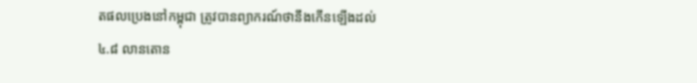តផលប្រេងនៅកម្ពុជា ត្រូវបានព្យាករណ៍ថានឹងកើនឡើងដល់ ៤.៨ លានតោន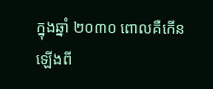ក្នុងឆ្នាំ ២០៣០ ពោលគឺកើនឡើងពី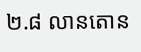២.៨ លានតោន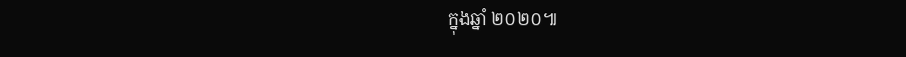ក្នុងឆ្នាំ ២០២០៕